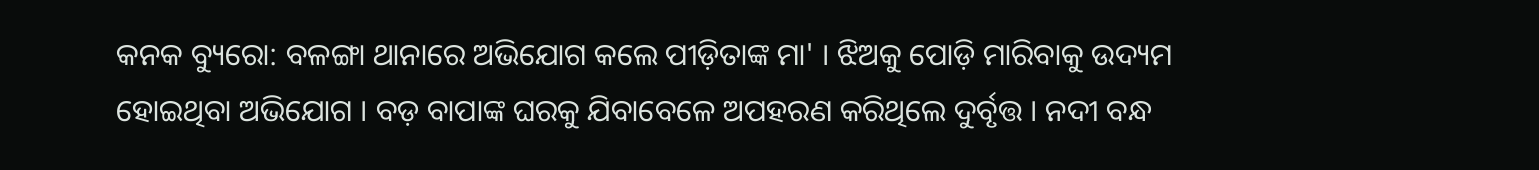କନକ ବ୍ୟୁରୋ: ବଳଙ୍ଗା ଥାନାରେ ଅଭିଯୋଗ କଲେ ପୀଡ଼ିତାଙ୍କ ମା' । ଝିଅକୁ ପୋଡ଼ି ମାରିବାକୁ ଉଦ୍ୟମ ହୋଇଥିବା ଅଭିଯୋଗ । ବଡ଼ ବାପାଙ୍କ ଘରକୁ ଯିବାବେଳେ ଅପହରଣ କରିଥିଲେ ଦୁର୍ବୃତ୍ତ । ନଦୀ ବନ୍ଧ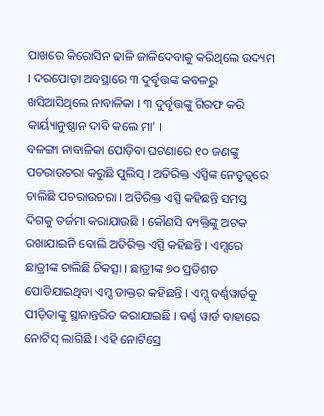ପାଖରେ କିରୋସିନ ଢାଳି ଜାଳିଦେବାକୁ କରିଥିଲେ ଉଦ୍ୟମ । ଦରପୋଡ଼ା ଅବସ୍ଥାରେ ୩ ଦୁର୍ବୃତ୍ତଙ୍କ କବଳରୁ ଖସିଆସିଥିଲେ ନାବାଳିକା । ୩ ଦୁର୍ବୃତ୍ତଙ୍କୁ ଗିରଫ କରି କାର୍ୟ୍ୟାନୁଷ୍ଠାନ ଦାବି କଲେ ମା' ।
ବଳଙ୍ଗା ନାବାଳିକା ପୋଡ଼ିବା ଘଟଣାରେ ୧୦ ଜଣଙ୍କୁ ପଚରାଉଚରା କରୁଛି ପୁଲିସ୍ । ଅତିରିକ୍ତ ଏସ୍ପିଙ୍କ ନେତୃତ୍ବରେ ଚାଲିଛି ପଚରାଉଚରା । ଅତିରିକ୍ତ ଏସ୍ପି କହିଛନ୍ତି ସମସ୍ତ ଦିଗକୁ ତର୍ଜମା କରାଯାଉଛି । କୌଣସି ବ୍ୟକ୍ତିଙ୍କୁ ଅଟକ ରଖାଯାଇନି ବୋଲି ଅତିରିକ୍ତ ଏସ୍ପି କହିଛନ୍ତି । ଏମ୍ସରେ ଛାତ୍ରୀଙ୍କ ଚାଲିଛି ଚିକତ୍ସା । ଛାତ୍ରୀଙ୍କ ୭୦ ପ୍ରତିଶତ ପୋଡିଯାଇଥିବା ଏମ୍ସ ଡାକ୍ତର କହିଛନ୍ତି । ଏମ୍ସ୍ ବର୍ଣ୍ଣୱାର୍ଡକୁ ପୀଡ଼ିତାଙ୍କୁ ସ୍ଥାନାନ୍ତରିତ କରାଯାଇଛି । ବର୍ଣ୍ଣ ୱାର୍ଡ ବାହାରେ ନୋଟିସ୍ ଲାଗିଛି । ଏହି ନୋଟିସ୍ରେ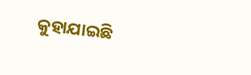କୁହାଯାଇଛି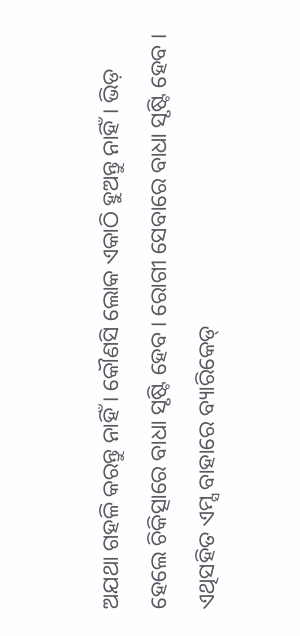ଅଯଥା ଗହଳି କରନ୍ତୁ ନାହିଁ । କୌଣସି ଲୋକ ଏକାଠି ହୁଅନ୍ତୁ ନାହିଁ । ଭିଡ଼ ହେଲେ ଚିକିତ୍ସାରେ ବାଧା ସୃଷ୍ଟି ହେବ । ରୋଗୀ ସେବାରେ ବାଧା ସୃଷ୍ଟି ହେବ । ଏଥିସହିତ ଏମ୍ସ ବାହାରେ ବ୍ୟାରିକେଡ୍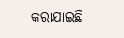କରାଯାଇଛି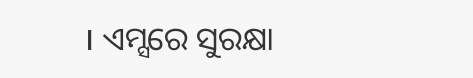। ଏମ୍ସରେ ସୁରକ୍ଷା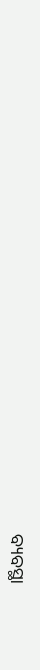ବ୍ୟବସ୍ଥା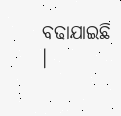ବଢାଯାଇଛି ।